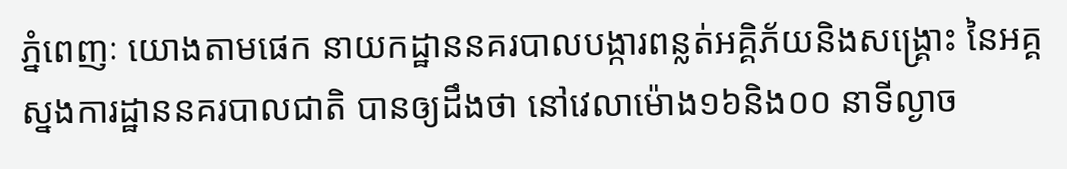ភ្នំពេញៈ យោងតាមផេក នាយកដ្ឋាននគរបាលបង្ការពន្លត់អគ្គិភ័យនិងសង្គ្រោះ នៃអគ្គស្នងការដ្ឋាននគរបាលជាតិ បានឲ្យដឹងថា នៅវេលាម៉ោង១៦និង០០ នាទីល្ងាច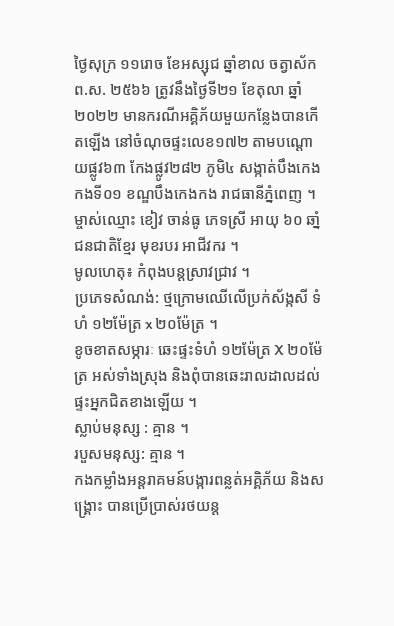ថ្ងៃសុក្រ ១១រោច ខែអស្សុជ ឆ្នាំខាល ចត្វាស័ក ព.ស. ២៥៦៦ ត្រូវនឹងថ្ងៃទី២១ ខែតុលា ឆ្នាំ២០២២ មានករណីអគ្គិភ័យមួយកន្លែងបានកើតឡើង នៅចំណុចផ្ទះលេខ១៧២ តាមបណ្តោយផ្លូវ៦៣ កែងផ្លូវ២៨២ ភូមិ៤ សង្កាត់បឹងកេងកងទី០១ ខណ្ឌបឹងកេងកង រាជធានីភ្នំពេញ ។
ម្ចាស់ឈ្មោះ ខៀវ ចាន់ធូ ភេទស្រី អាយុ ៦០ ឆាំ្ន ជនជាតិខែ្មរ មុខរបរ អាជីវករ ។
មូលហេតុ៖ កំពុងបន្តស្រាវជ្រាវ ។
ប្រភេទសំណង់: ថ្មក្រោមឈើលើប្រក់ស័ង្កសី ទំហំ ១២ម៉ែត្រ x ២០ម៉ែត្រ ។
ខូចខាតសម្ភារៈ ឆេះផ្ទះទំហំ ១២ម៉ែត្រ X ២០ម៉ែត្រ អស់ទាំងស្រុង និងពុំបានឆេះរាលដាលដល់ផ្ទះអ្នកជិតខាងឡើយ ។
ស្លាប់មនុស្ស : គ្មាន ។
របួសមនុស្ស: គ្មាន ។
កងកម្លាំងអន្តរាគមន៍បង្ការពន្លត់អគ្គិភ័យ និងសង្គ្រោះ បានប្រើប្រាស់រថយន្ត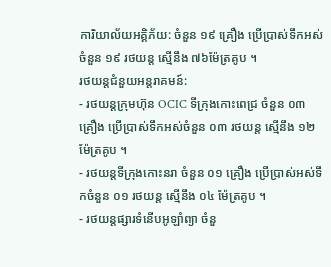ការិយាល័យអគ្គិភ័យ: ចំនួន ១៩ គ្រឿង ប្រើប្រាស់ទឹកអស់ចំនួន ១៩ រថយន្ត ស្មើនឹង ៧៦ម៉ែត្រគូប ។
រថយន្តជំនួយអន្តរាគមន៍:
- រថយន្តក្រុមហ៊ុន OCIC ទីក្រុងកោះពេជ្រ ចំនួន ០៣ គ្រឿង ប្រើប្រាស់ទឹកអស់ចំនួន ០៣ រថយន្ត សើ្មនឹង ១២ ម៉ែត្រគូប ។
- រថយន្តទីក្រុងកោះនរា ចំនួន ០១ គ្រឿង ប្រើប្រាស់អស់ទឹកចំនួន ០១ រថយន្ត សើ្មនឹង ០៤ ម៉ែត្រគូប ។
- រថយន្តផ្សារទំនើបអូឡាំព្យា ចំនួ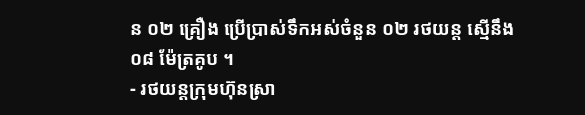ន ០២ គ្រឿង ប្រើប្រាស់ទឹកអស់ចំនួន ០២ រថយន្ត សើ្មនឹង ០៨ ម៉ែត្រគូប ។
- រថយន្តក្រុមហ៊ុនស្រា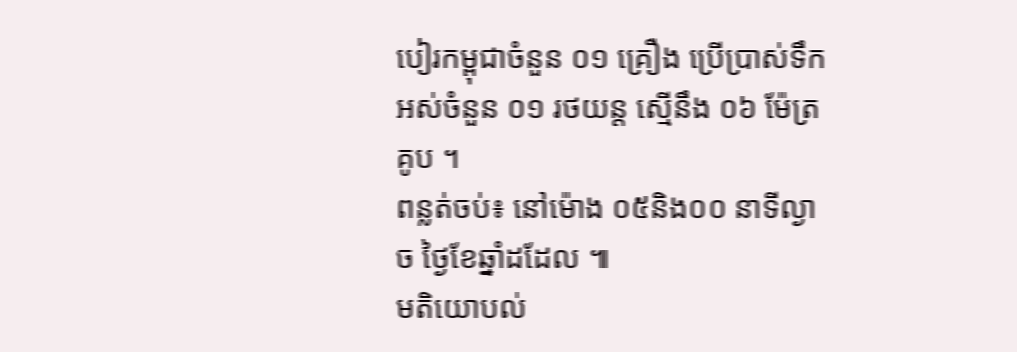បៀរកម្ពុជាចំនួន ០១ គ្រឿង ប្រើប្រាស់ទឹកអស់ចំនួន ០១ រថយន្ត សើ្មនឹង ០៦ ម៉ែត្រគូប ។
ពន្លត់ចប់៖ នៅម៉ោង ០៥និង០០ នាទីល្ងាច ថ្ងៃខែឆ្នាំដដែល ៕
មតិយោបល់